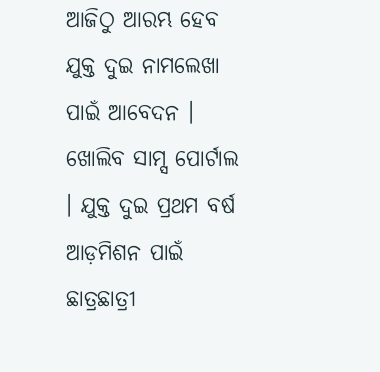ଆଜିଠୁ ଆରମ୍ଭ ହେବ ଯୁକ୍ତ ଦୁଇ ନାମଲେଖା ପାଇଁ ଆବେଦନ । ଖୋଲିବ ସାମ୍ସ ପୋର୍ଟାଲ । ଯୁକ୍ତ ଦୁଇ ପ୍ରଥମ ବର୍ଷ ଆଡ଼ମିଶନ ପାଇଁ ଛାତ୍ରଛାତ୍ରୀ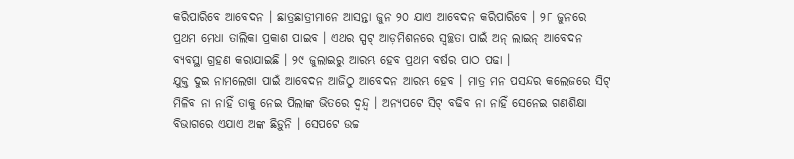କରିପାରିବେ ଆବେଦନ । ଛାତ୍ରଛାତ୍ରୀମାନେ ଆସନ୍ତା ଜୁନ ୨୦ ଯାଏ ଆବେଦନ କରିପାରିବେ । ୨୮ ଜୁନରେ ପ୍ରଥମ ମେଧା ତାଲିକା ପ୍ରକାଶ ପାଇବ । ଏଥର ସ୍ପଟ୍ ଆଡ଼ମିଶନରେ ସ୍ୱଚ୍ଛତା ପାଇଁ ଅନ୍ ଲାଇନ୍ ଆବେଦନ ବ୍ୟବସ୍ଥା ଗ୍ରହଣ କରାଯାଇଛି । ୨୯ ଜୁଲାଇରୁ ଆରମ୍ଭ ହେବ ପ୍ରଥମ ବର୍ଷର ପାଠ ପଢା ।
ଯୁକ୍ତ ଦୁଇ ନାମଲେଖା ପାଇଁ ଆବେଦନ ଆଜିଠୁ ଆବେଦନ ଆରମ୍ଭ ହେବ । ମାତ୍ର ମନ ପସନ୍ଦର କଲେଜରେ ସିଟ୍ ମିଳିବ ନା ନାହିଁ ତାକୁ ନେଇ ପିଲାଙ୍କ ଭିତରେ ଦ୍ୱନ୍ଦ୍ୱ । ଅନ୍ୟପଟେ ସିଟ୍ ବଢିବ ନା ନାହିଁ ସେନେଇ ଗଣଶିକ୍ଷା ବିଭାଗରେ ଏଯାଏ ଅଙ୍କ ଛିଡ଼ୁନି । ସେପଟେ ଉଚ୍ଚ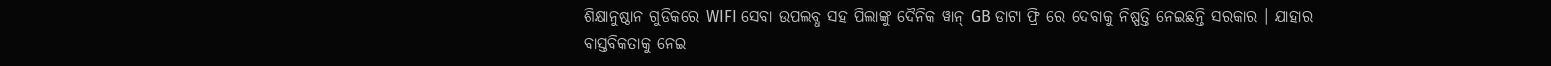ଶିକ୍ଷାନୁଷ୍ଠାନ ଗୁଡିକରେ WIFI ସେବା ଉପଲବ୍ଧ ସହ ପିଲାଙ୍କୁ ଦୈନିକ ୱାନ୍ GB ଡାଟା ଫ୍ରି ରେ ଦେବାକୁ ନିଷ୍ପତ୍ତି ନେଇଛନ୍ତି ସରକାର । ଯାହାର ବାସ୍ତବିକତାକୁ ନେଇ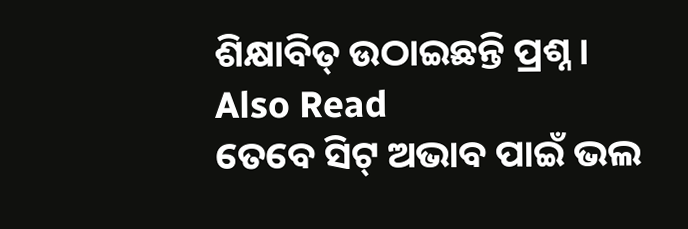ଶିକ୍ଷାବିତ୍ ଉଠାଇଛନ୍ତି ପ୍ରଶ୍ନ ।
Also Read
ତେବେ ସିଟ୍ ଅଭାବ ପାଇଁ ଭଲ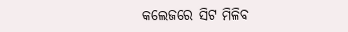କଲେଜରେ ସିଟ ମିଳିବ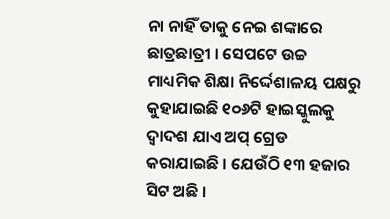ନା ନାହିଁ ତାକୁ ନେଇ ଶଙ୍କାରେ ଛାତ୍ରଛାତ୍ରୀ । ସେପଟେ ଉଚ୍ଚ ମାଧ୍ୟମିକ ଶିକ୍ଷା ନିର୍ଦ୍ଦେଶାଳୟ ପକ୍ଷରୁ କୁହାଯାଇଛି ୧୦୬ଟି ହାଇସ୍କୁଲକୁ ଦ୍ୱାଦଶ ଯାଏ ଅପ୍ ଗ୍ରେଡ କରାଯାଇଛି । ଯେଉଁଠି ୧୩ ହଜାର ସିଟ ଅଛି ।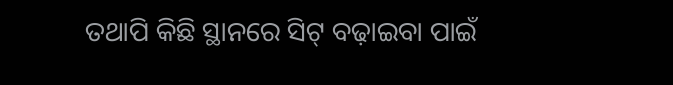ତଥାପି କିଛି ସ୍ଥାନରେ ସିଟ୍ ବଢ଼ାଇବା ପାଇଁ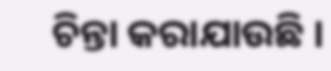ଚିନ୍ତା କରାଯାଉଛି ।